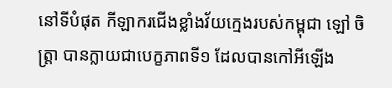នៅទីបំផុត កីឡាករជើងខ្លាំងវ័យក្មេងរបស់កម្ពុជា ឡៅ ចិត្ត្រា បានក្លាយជាបេក្ខភាពទី១ ដែលបានកៅអីឡើង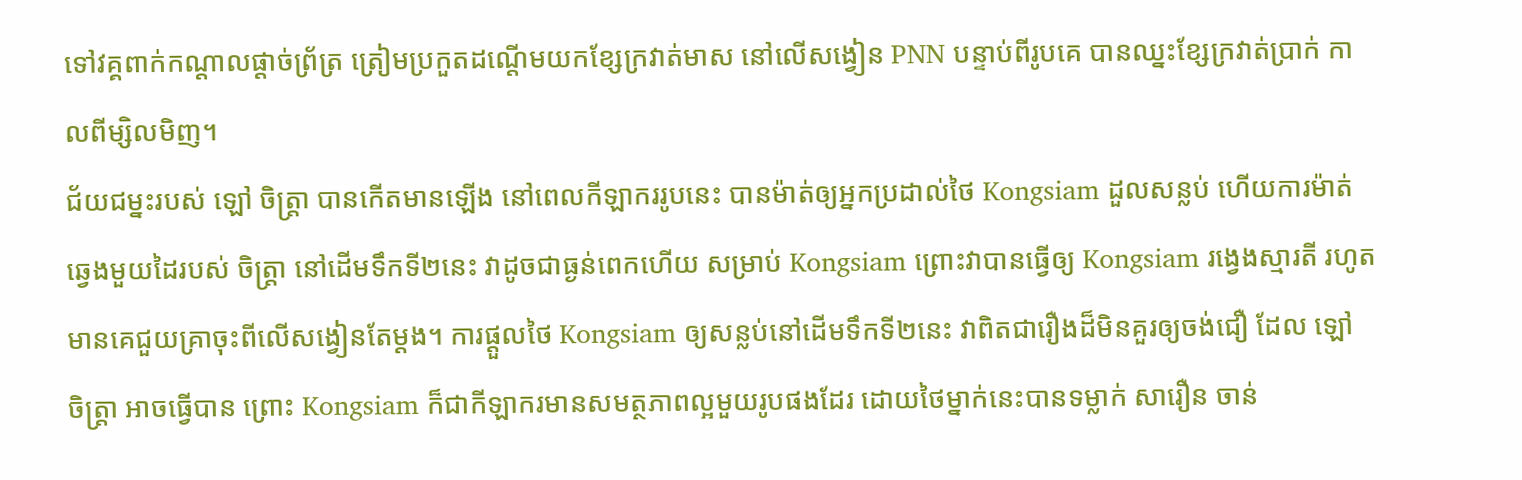ទៅវគ្គពាក់កណ្តាលផ្តាច់ព្រ័ត្រ ត្រៀមប្រកួតដណ្តើមយកខ្សែក្រវាត់មាស នៅលើសង្វៀន PNN បន្ទាប់ពីរូបគេ បានឈ្នះខ្សែក្រវាត់ប្រាក់ កាលពីម្សិលមិញ។
ជ័យជម្នះរបស់ ឡៅ ចិត្ត្រា បានកើតមានឡើង នៅពេលកីឡាកររូបនេះ បានម៉ាត់ឲ្យអ្នកប្រដាល់ថៃ Kongsiam ដួលសន្លប់ ហើយការម៉ាត់ឆ្វេងមួយដៃរបស់ ចិត្ត្រា នៅដើមទឹកទី២នេះ វាដូចជាធ្ងន់ពេកហើយ សម្រាប់ Kongsiam ព្រោះវាបានធ្វើឲ្យ Kongsiam រង្វេងស្មារតី រហូតមានគេជួយគ្រាចុះពីលើសង្វៀនតែម្តង។ ការផ្តួលថៃ Kongsiam ឲ្យសន្លប់នៅដើមទឹកទី២នេះ វាពិតជារឿងដ៏មិនគួរឲ្យចង់ជឿ ដែល ឡៅ ចិត្ត្រា អាចធ្វើបាន ព្រោះ Kongsiam ក៏ជាកីឡាករមានសមត្ថភាពល្អមួយរូបផងដែរ ដោយថៃម្នាក់នេះបានទម្លាក់ សារឿន ចាន់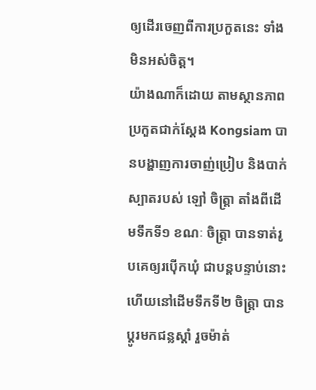ឲ្យដើរចេញពីការប្រកួតនេះ ទាំងមិនអស់ចិត្ត។
យ៉ាងណាក៏ដោយ តាមស្ថានភាពប្រកួតជាក់ស្តែង Kongsiam បានបង្ហាញការចាញ់ប្រៀប និងបាក់ស្បាតរបស់ ឡៅ ចិត្ត្រា តាំងពីដើមទឹកទី១ ខណៈ ចិត្ត្រា បានទាត់រូបគេឲ្យរប៉ើកឃុំ ជាបន្តបន្ទាប់នោះ ហើយនៅដើមទឹកទី២ ចិត្រ្តា បានប្តូរមកជន្លស្តាំ រួចម៉ាត់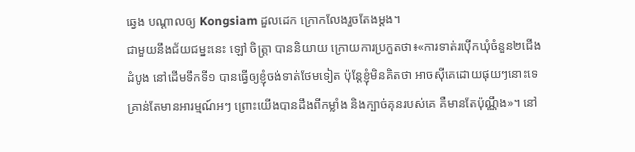ឆ្វេង បណ្តាលឲ្យ Kongsiam ដួលដេក ក្រោកលែងរួចតែងម្តង។
ជាមួយនឹងជ័យជម្នះនេះ ឡៅ ចិត្ត្រា បាននិយាយ ក្រោយការប្រកួតថា៖«ការទាត់រប៉ើកឃុំចំនួន២ជើងដំបូង នៅដើមទឹកទី១ បានធ្វើឲ្យខ្ញុំចង់ទាត់ថែមទៀត ប៉ុន្តែខ្ញុំមិនគិតថា អាចស៊ីគេដោយផុយៗនោះទេ គ្រាន់តែមានអារម្មណ៍អៗ ព្រោះយើងបានដឹងពីកម្លាំង និងក្បាច់គុនរបស់គេ គឺមានតែប៉ុណ្ណឹង»។ នៅ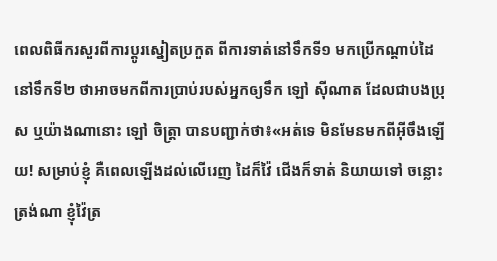ពេលពិធីករសួរពីការប្តូរស្នៀតប្រកួត ពីការទាត់នៅទឹកទី១ មកប្រើកណ្តាប់ដៃ នៅទឹកទី២ ថាអាចមកពីការប្រាប់របស់អ្នកឲ្យទឹក ឡៅ ស៊ីណាត ដែលជាបងប្រុស ឬយ៉ាងណានោះ ឡៅ ចិត្ត្រា បានបញ្ជាក់ថា៖«អត់ទេ មិនមែនមកពីអ៊ីចឹងឡើយ! សម្រាប់ខ្ញុំ គឺពេលឡើងដល់លើរេញ ដៃក៏វ៉ៃ ជើងក៏ទាត់ និយាយទៅ ចន្លោះត្រង់ណា ខ្ញុំវ៉ៃត្រ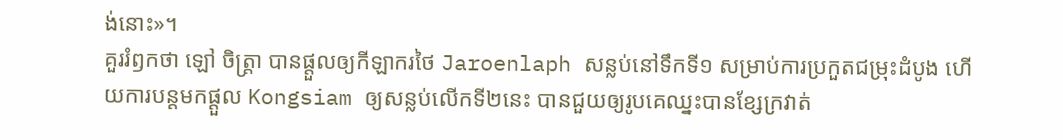ង់នោះ»។
គួររំឭកថា ឡៅ ចិត្ត្រា បានផ្តួលឲ្យកីឡាករថៃ Jaroenlaph សន្លប់នៅទឹកទី១ សម្រាប់ការប្រកួតជម្រុះដំបូង ហើយការបន្តមកផ្តួល Kongsiam ឲ្យសន្លប់លើកទី២នេះ បានជួយឲ្យរូបគេឈ្នះបានខ្សែក្រវាត់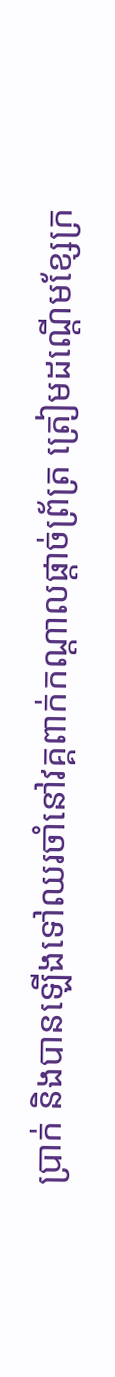ប្រាក់ និងបានឡើងទៅឈរចាំនៅវគ្គពាក់កណ្តាលផ្តាច់ព្រ័ត្រ ត្រៀមដណ្តើមខ្សែក្រ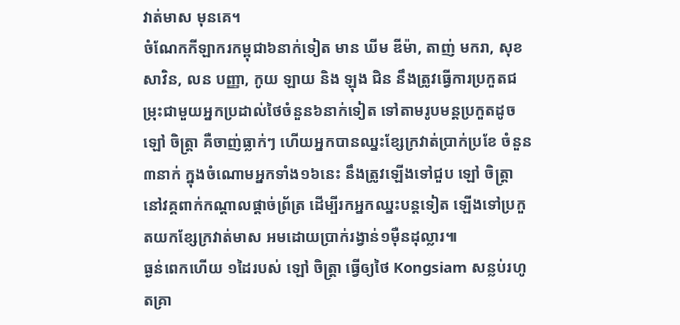វាត់មាស មុនគេ។
ចំណែកកីឡាករកម្ពុជា៦នាក់ទៀត មាន ឃីម ឌីម៉ា, តាញ់ មករា, សុខ សាវិន, លន បញ្ញា, កូយ ឡាយ និង ឡុង ជិន នឹងត្រូវធ្វើការប្រកួតជម្រុះជាមួយអ្នកប្រដាល់ថៃចំនួន៦នាក់ទៀត ទៅតាមរូបមន្តប្រកួតដូច ឡៅ ចិត្ត្រា គឺចាញ់ធ្លាក់ៗ ហើយអ្នកបានឈ្នះខ្សែក្រវាត់ប្រាក់ប្រខែ ចំនួន៣នាក់ ក្នុងចំណោមអ្នកទាំង១៦នេះ នឹងត្រូវឡើងទៅជួប ឡៅ ចិត្ត្រា នៅវគ្គពាក់កណ្តាលផ្តាច់ព្រ័ត្រ ដើម្បីរកអ្នកឈ្នះបន្តទៀត ឡើងទៅប្រកួតយកខ្សែក្រវាត់មាស អមដោយប្រាក់រង្វាន់១ម៉ឺនដុល្លារ៕
ធ្ងន់ពេកហើយ ១ដៃរបស់ ឡៅ ចិត្រ្តា ធ្វើឲ្យថៃ Kongsiam សន្លប់រហូតគ្រា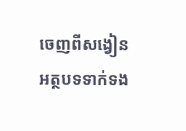ចេញពីសង្វៀន
អត្ថបទទាក់ទង